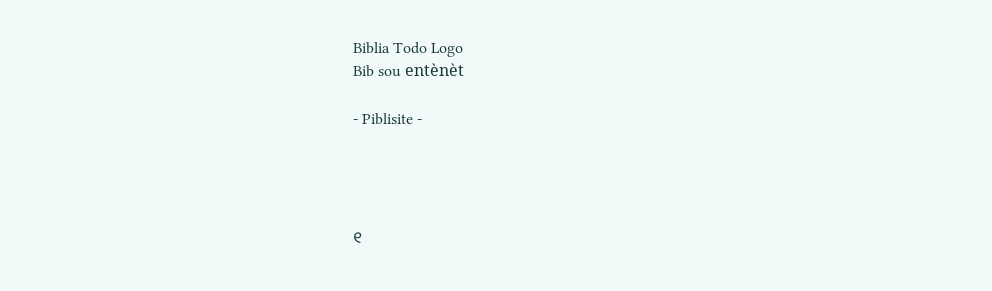Biblia Todo Logo
Bib sou entènèt

- Piblisite -




୧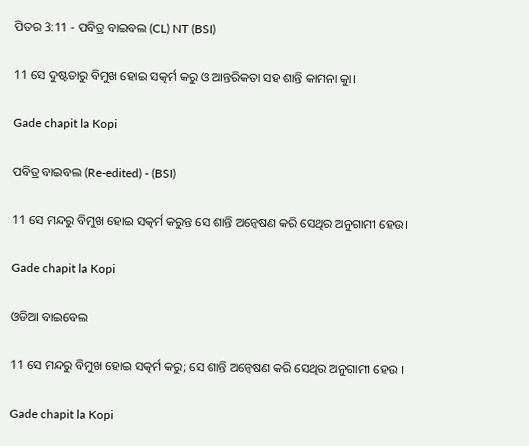ପିତର 3:11 - ପବିତ୍ର ବାଇବଲ (CL) NT (BSI)

11 ସେ ଦୁଷ୍ଟତାରୁ ବିମୁଖ ହୋଇ ସତ୍କର୍ମ କରୁ ଓ ଆନ୍ତରିକତା ସହ ଶାନ୍ତି କାମନା କାୁ।

Gade chapit la Kopi

ପବିତ୍ର ବାଇବଲ (Re-edited) - (BSI)

11 ସେ ମନ୍ଦରୁ ବିମୁଖ ହୋଇ ସତ୍କର୍ମ କରୁନ୍ତ ସେ ଶାନ୍ତି ଅନ୍ଵେଷଣ କରି ସେଥିର ଅନୁଗାମୀ ହେଉ।

Gade chapit la Kopi

ଓଡିଆ ବାଇବେଲ

11 ସେ ମନ୍ଦରୁ ବିମୁଖ ହୋଇ ସତ୍କର୍ମ କରୁ; ସେ ଶାନ୍ତି ଅନ୍ୱେଷଣ କରି ସେଥିର ଅନୁଗାମୀ ହେଉ ।

Gade chapit la Kopi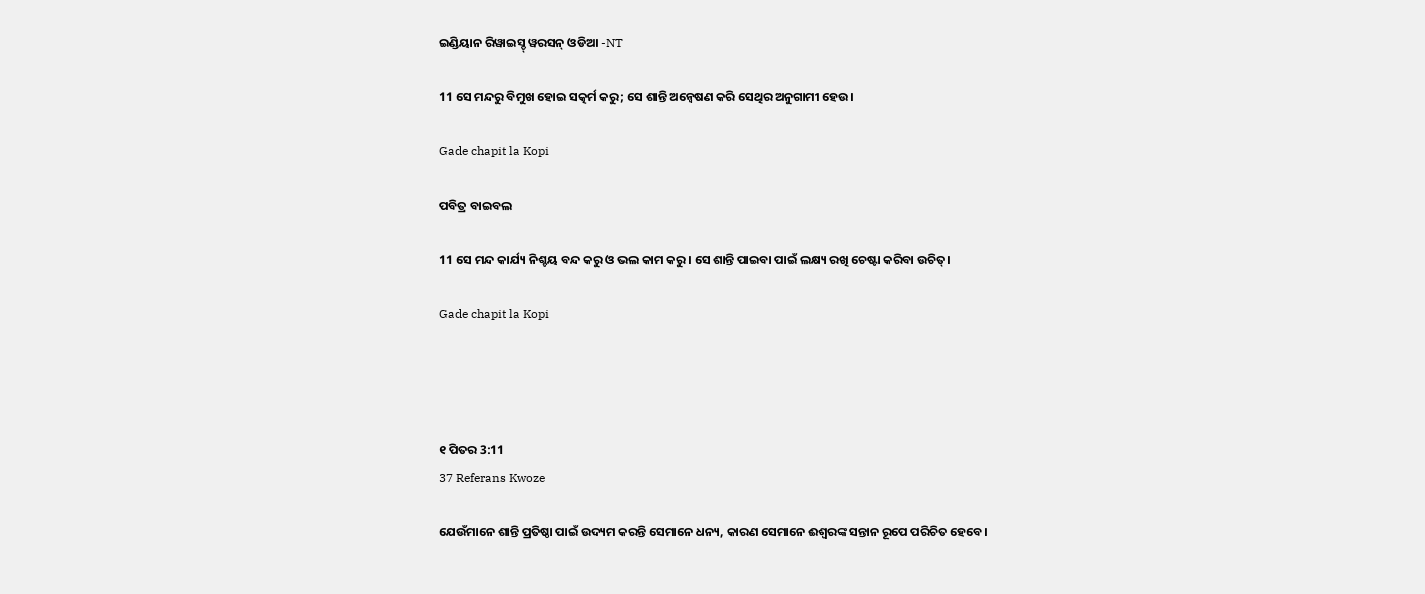ଇଣ୍ଡିୟାନ ରିୱାଇସ୍ଡ୍ ୱରସନ୍ ଓଡିଆ -NT

11 ସେ ମନ୍ଦରୁ ବିମୁଖ ହୋଇ ସତ୍କର୍ମ କରୁ; ସେ ଶାନ୍ତି ଅନ୍ୱେଷଣ କରି ସେଥିର ଅନୁଗାମୀ ହେଉ।

Gade chapit la Kopi

ପବିତ୍ର ବାଇବଲ

11 ସେ ମନ୍ଦ କାର୍ଯ୍ୟ ନିଶ୍ଚୟ ବନ୍ଦ କରୁ ଓ ଭଲ କାମ କରୁ। ସେ ଶାନ୍ତି ପାଇବା ପାଇଁ ଲକ୍ଷ୍ୟ ରଖି ଚେଷ୍ଟା କରିବା ଉଚିତ୍।

Gade chapit la Kopi




୧ ପିତର 3:11
37 Referans Kwoze

ଯେଉଁମାନେ ଶାନ୍ତି ପ୍ରତିଷ୍ଠା ପାଇଁ ଉଦ୍ୟମ କରନ୍ତି ସେମାନେ ଧନ୍ୟ, କାରଣ ସେମାନେ ଈଶ୍ୱରଙ୍କ ସନ୍ତାନ ରୂପେ ପରିଚିତ ହେବେ।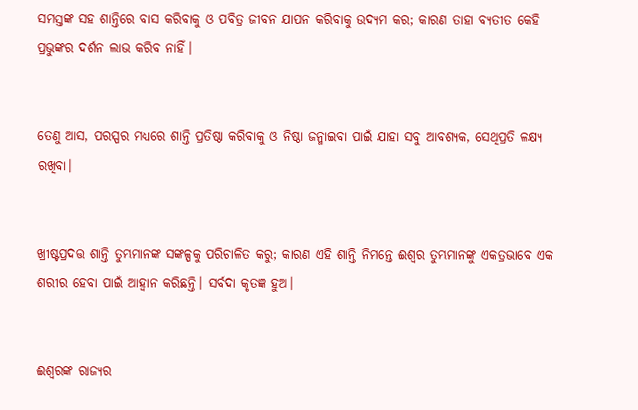ସମସ୍ତଙ୍କ ସହ ଶାନ୍ତିରେ ବାସ କରିବାକୁ ଓ ପବିତ୍ର ଜୀବନ ଯାପନ କରିବାକୁ ଉଦ୍ୟମ କର; କାରଣ ତାହା ବ୍ୟତୀତ କେହି ପ୍ରଭୁଙ୍କର ଦର୍ଶନ ଲାଭ କରିବ ନାହିଁ।


ତେଣୁ ଆସ, ପରସ୍ପର ମଧ୍ୟରେ ଶାନ୍ତି ପ୍ରତିଷ୍ଠା କରିବାକୁ ଓ ନିଷ୍ଠା ଜନ୍ମାଇବା ପାଇଁ ଯାହା ସବୁ ଆବଶ୍ୟକ, ସେଥିପ୍ରତି ଳକ୍ଷ୍ୟ ରଖିବା।


ଖ୍ରୀଷ୍ଟପ୍ରଦତ୍ତ ଶାନ୍ତି ତୁମ୍ଭମାନଙ୍କ ସଙ୍କଳ୍ପକୁ ପରିଚାଳିତ କରୁ; କାରଣ ଏହି ଶାନ୍ତି ନିମନ୍ତେ ଈଶ୍ୱର ତୁମ୍ଭମାନଙ୍କୁ ଏକତ୍ରଭାବେ ଏକ ଶରୀର ହେବା ପାଇଁ ଆହ୍ୱାନ କରିଛନ୍ତି। ସର୍ବଦା କୃତଜ୍ଞ ହୁଅ।


ଈଶ୍ୱରଙ୍କ ରାଜ୍ୟର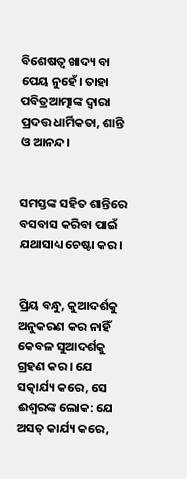ବିଶେଷତ୍ୱ ଖାଦ୍ୟ ବା ପେୟ ନୁହେଁ। ତାହା ପବିତ୍ରଆତ୍ମାଙ୍କ ଦ୍ୱାରା ପ୍ରଦତ୍ତ ଧାର୍ମିକତା, ଶାନ୍ତି ଓ ଆନନ୍ଦ।


ସମସ୍ତଙ୍କ ସହିତ ଶାନ୍ତିରେ ବସବାସ କରିବା ପାଇଁ ଯଥାସାଧ୍ୟ ଚେଷ୍ଟା କର।


ପ୍ରିୟ ବନ୍ଧୁ, କୁଆଦର୍ଶକୁ ଅନୁକରଣ କର ନାହିଁ କେବଳ ସୁଆଦର୍ଶକୁ ଗ୍ରହଣ କର। ଯେ ସତ୍କାର୍ଯ୍ୟ କରେ, ସେ ଈଶ୍ୱରଙ୍କ ଲୋକ: ଯେ ଅସତ୍ କାର୍ଯ୍ୟ କରେ,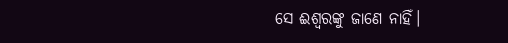ସେ ଈଶ୍ୱରଙ୍କୁ ଜାଣେ ନାହିଁ।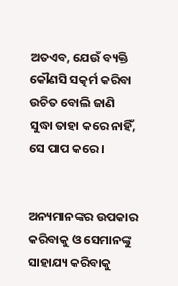ଅତଏବ, ଯେଉଁ ବ୍ୟକ୍ତି କୌଣସି ସତ୍କର୍ମ କରିବା ଉଚିତ ବୋଲି ଜାଣି ସୁଦ୍ଧା ତାହା କରେ ନାହିଁ, ସେ ପାପ କରେ।


ଅନ୍ୟମାନଙ୍କର ଉପକାର କରିବାକୁ ଓ ସେମାନଙ୍କୁ ସାହାଯ୍ୟ କରିବାକୁ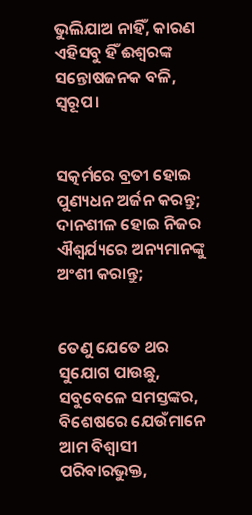ଭୁଲିଯାଅ ନାହିଁ, କାରଣ ଏହିସବୁ ହିଁ ଈଶ୍ୱରଙ୍କ ସନ୍ତୋଷଜନକ ବଳି, ସ୍ୱରୂପ।


ସତ୍କର୍ମରେ ବ୍ରତୀ ହୋଇ ପୁଣ୍ୟଧନ ଅର୍ଜନ କରନ୍ତୁ; ଦାନଶୀଳ ହୋଇ ନିଜର ଐଶ୍ୱର୍ଯ୍ୟରେ ଅନ୍ୟମାନଙ୍କୁ ଅଂଶୀ କରାନ୍ତୁ;


ତେଣୁ ଯେତେ ଥର ସୁଯୋଗ ପାଉଛୁ, ସବୁବେଳେ ସମସ୍ତଙ୍କର, ବିଶେଷରେ ଯେଉଁମାନେ ଆମ ବିଶ୍ୱାସୀ ପରିବାରଭୁକ୍ତ,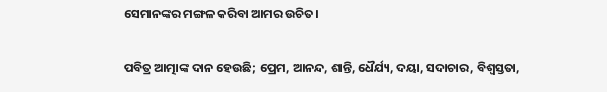ସେମାନଙ୍କର ମଙ୍ଗଳ କରିବା ଆମର ଉଚିତ।


ପବିତ୍ର ଆତ୍ମାଙ୍କ ଦାନ ହେଉଛି; ପ୍ରେମ, ଆନନ୍ଦ, ଶାନ୍ତି, ଧୈର୍ଯ୍ୟ, ଦୟା, ସଦାଚାର, ବିଶ୍ୱସ୍ତତା,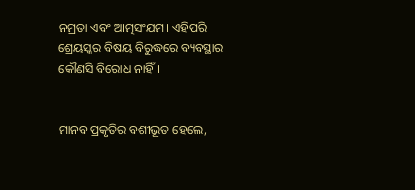ନମ୍ରତା ଏବଂ ଆତ୍ମସଂଯମ। ଏହିପରି ଶ୍ରେୟସ୍କର ବିଷୟ ବିରୁଦ୍ଧରେ ବ୍ୟବସ୍ଥାର କୌଣସି ବିରୋଧ ନାହିଁ।


ମାନବ ପ୍ରକୃତିର ବଶୀଭୂତ ହେଲେ,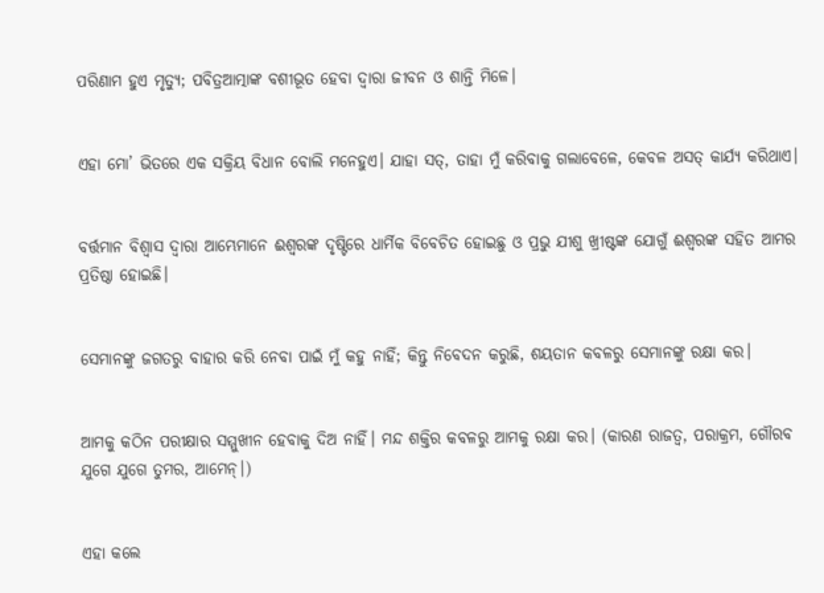ପରିଣାମ ହୁଏ ମୃତ୍ୟୁ; ପବିତ୍ରଆତ୍ମାଙ୍କ ବଶୀଭୂତ ହେବା ଦ୍ୱାରା ଜୀବନ ଓ ଶାନ୍ତି ମିଳେ।


ଏହା ମୋ’ ଭିତରେ ଏକ ସକ୍ରିୟ ବିଧାନ ବୋଲି ମନେହୁଏ। ଯାହା ସତ୍, ତାହା ମୁଁ କରିବାକୁ ଗଲାବେଳେ, କେବଳ ଅସତ୍ କାର୍ଯ୍ୟ କରିଥାଏ।


ବର୍ତ୍ତମାନ ବିଶ୍ୱାସ ଦ୍ୱାରା ଆମ୍ଭେମାନେ ଈଶ୍ୱରଙ୍କ ଦୃଷ୍ଟିରେ ଧାର୍ମିକ ବିବେଚିତ ହୋଇଛୁ ଓ ପ୍ରଭୁ ଯୀଶୁ ଖ୍ରୀଷ୍ଟଙ୍କ ଯୋଗୁଁ ଈଶ୍ୱରଙ୍କ ସହିତ ଆମର ପ୍ରତିଷ୍ଠା ହୋଇଛି।


ସେମାନଙ୍କୁ ଜଗତରୁ ବାହାର କରି ନେବା ପାଇଁ ମୁଁ କହୁ ନାହିଁ; କିନ୍ତୁ ନିବେଦନ କରୁଛି, ଶୟତାନ କବଳରୁ ସେମାନଙ୍କୁ ରକ୍ଷା କର।


ଆମକୁ କଠିନ ପରୀକ୍ଷାର ସମ୍ମୁଖୀନ ହେବାକୁ ଦିଅ ନାହିଁ। ମନ୍ଦ ଶକ୍ତିର କବଳରୁ ଆମକୁ ରକ୍ଷା କର। (କାରଣ ରାଜତ୍ୱ, ପରାକ୍ରମ, ଗୌରବ ଯୁଗେ ଯୁଗେ ତୁମର, ଆମେନ୍।)


ଏହା କଲେ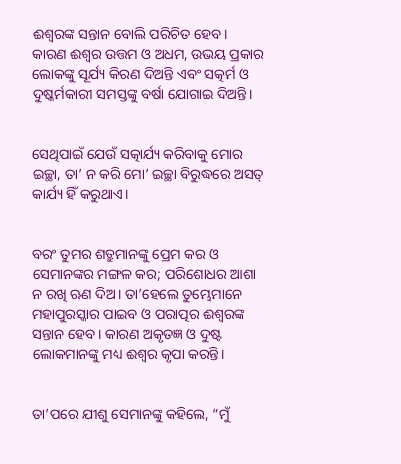ଈଶ୍ୱରଙ୍କ ସନ୍ତାନ ବୋଲି ପରିଚିତ ହେବ। କାରଣ ଈଶ୍ୱର ଉତ୍ତମ ଓ ଅଧମ, ଉଭୟ ପ୍ରକାର ଲୋକଙ୍କୁ ସୂର୍ଯ୍ୟ କିରଣ ଦିଅନ୍ତି ଏବଂ ସତ୍କର୍ମ ଓ ଦୁଷ୍କର୍ମକାରୀ ସମସ୍ତଙ୍କୁ ବର୍ଷା ଯୋଗାଇ ଦିଅନ୍ତି।


ସେଥିପାଇଁ ଯେଉଁ ସତ୍କାର୍ଯ୍ୟ କରିବାକୁ ମୋର ଇଚ୍ଛା, ତା’ ନ କରି ମୋ’ ଇଚ୍ଛା ବିରୁଦ୍ଧରେ ଅସତ୍ କାର୍ଯ୍ୟ ହିଁ କରୁଥାଏ।


ବରଂ ତୁମର ଶତ୍ରୁମାନଙ୍କୁ ପ୍ରେମ କର ଓ ସେମାନଙ୍କର ମଙ୍ଗଳ କର; ପରିଶୋଧର ଆଶା ନ ରଖି ଋଣ ଦିଅ। ତା’ହେଲେ ତୁମ୍ଭେମାନେ ମହାପୁରସ୍କାର ପାଇବ ଓ ପରାତ୍ପର ଈଶ୍ୱରଙ୍କ ସନ୍ତାନ ହେବ। କାରଣ ଅକୃତଜ୍ଞ ଓ ଦୁଷ୍ଟ ଲୋକମାନଙ୍କୁ ମଧ୍ୟ ଈଶ୍ୱର କୃପା କରନ୍ତି।


ତା’ପରେ ଯୀଶୁ ସେମାନଙ୍କୁ କହିଲେ, “ମୁଁ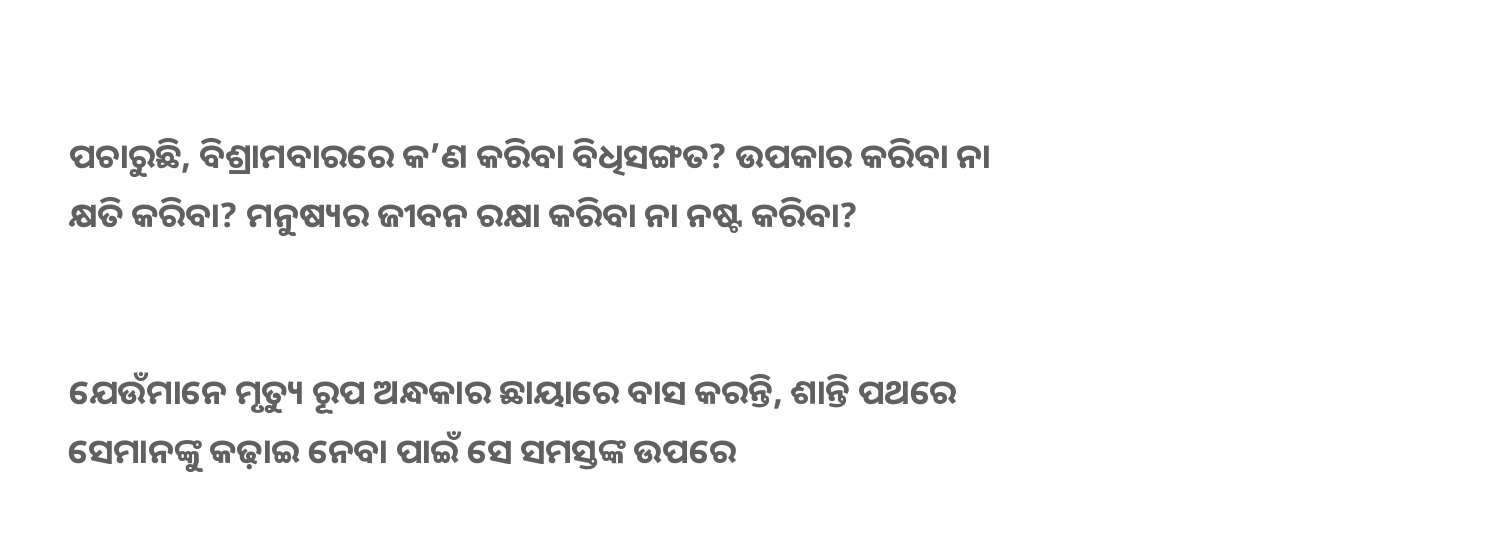ପଚାରୁଛି, ବିଶ୍ରାମବାରରେ କ’ଣ କରିବା ବିଧିସଙ୍ଗତ? ଉପକାର କରିବା ନା କ୍ଷତି କରିବା? ମନୁଷ୍ୟର ଜୀବନ ରକ୍ଷା କରିବା ନା ନଷ୍ଟ କରିବା?


ଯେଉଁମାନେ ମୃତ୍ୟୁ ରୂପ ଅନ୍ଧକାର ଛାୟାରେ ବାସ କରନ୍ତି, ଶାନ୍ତି ପଥରେ ସେମାନଙ୍କୁ କଢ଼ାଇ ନେବା ପାଇଁ ସେ ସମସ୍ତଙ୍କ ଉପରେ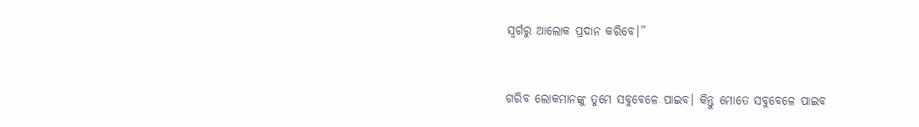ସ୍ୱର୍ଗରୁ ଆଲୋକ ପ୍ରଦାନ କରିବେ।”


ଗରିବ ଲୋକମାନଙ୍କୁ ତୁମେ ସବୁବେଳେ ପାଇବ। କିନ୍ତୁ ମୋତେ ସବୁବେଳେ ପାଇବ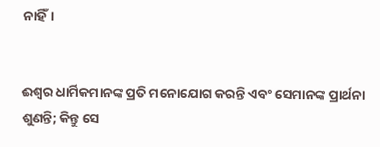ନାହିଁ।


ଈଶ୍ୱର ଧାର୍ମିକମାନଙ୍କ ପ୍ରତି ମନୋଯୋଗ କରନ୍ତି ଏବଂ ସେମାନଙ୍କ ପ୍ରାର୍ଥନା ଶୁଣନ୍ତି; କିନ୍ତୁ ସେ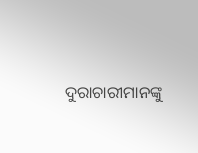ଦୁରାଚାରୀମାନଙ୍କୁ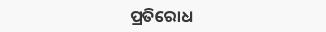ପ୍ରତିରୋଧ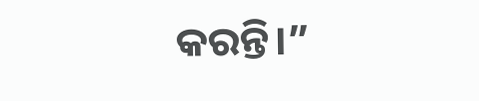କରନ୍ତି।”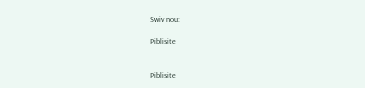Swiv nou:

Piblisite


Piblisite